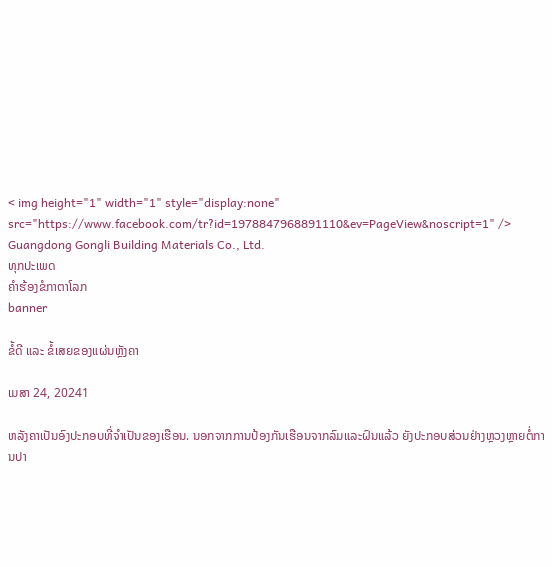< img height="1" width="1" style="display:none" src="https://www.facebook.com/tr?id=1978847968891110&ev=PageView&noscript=1" />
Guangdong Gongli Building Materials Co., Ltd.
ທຸກປະເພດ
ຄໍາຮ້ອງຂໍກາຕາໂລກ
banner

ຂໍ້ດີ ແລະ ຂໍ້ເສຍຂອງແຜ່ນຫຼັງຄາ

ເມສາ 24, 20241

ຫລັງຄາເປັນອົງປະກອບທີ່ຈໍາເປັນຂອງເຮືອນ. ນອກຈາກການປ້ອງກັນເຮືອນຈາກລົມແລະຝົນແລ້ວ ຍັງປະກອບສ່ວນຢ່າງຫຼວງຫຼາຍຕໍ່ການປາ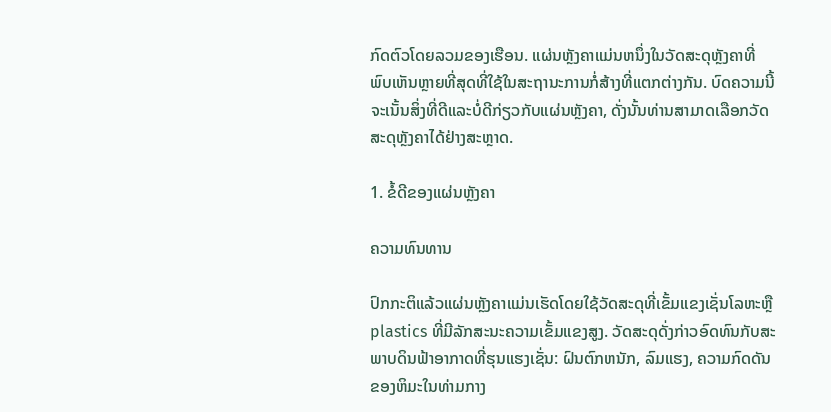ກົດຕົວໂດຍລວມຂອງເຮືອນ. ແຜ່ນຫຼັງຄາແມ່ນຫນຶ່ງໃນວັດສະດຸຫຼັງຄາທີ່ພົບເຫັນຫຼາຍທີ່ສຸດທີ່ໃຊ້ໃນສະຖານະການກໍ່ສ້າງທີ່ແຕກຕ່າງກັນ. ບົດຄວາມນີ້ຈະເນັ້ນສິ່ງທີ່ດີແລະບໍ່ດີກ່ຽວກັບແຜ່ນຫຼັງຄາ, ດັ່ງນັ້ນທ່ານສາມາດເລືອກວັດສະດຸຫຼັງຄາໄດ້ຢ່າງສະຫຼາດ.

1. ຂໍ້ດີຂອງແຜ່ນຫຼັງຄາ

ຄວາມທົນທານ

ປົກກະຕິແລ້ວແຜ່ນຫຼັງຄາແມ່ນເຮັດໂດຍໃຊ້ວັດສະດຸທີ່ເຂັ້ມແຂງເຊັ່ນໂລຫະຫຼືplastics ທີ່ມີລັກສະນະຄວາມເຂັ້ມແຂງສູງ. ວັດສະດຸດັ່ງກ່າວອົດທົນກັບສະພາບດິນຟ້າອາກາດທີ່ຮຸນແຮງເຊັ່ນ: ຝົນຕົກຫນັກ, ລົມແຮງ, ຄວາມກົດດັນຂອງຫິມະໃນທ່າມກາງ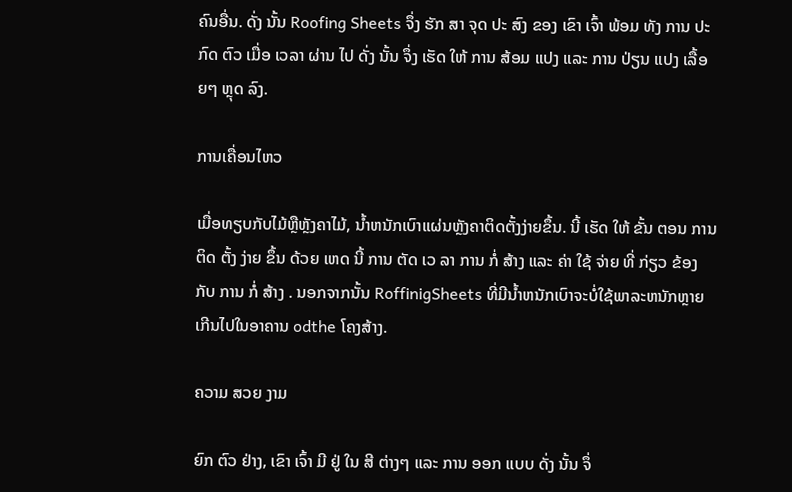ຄົນອື່ນ. ດັ່ງ ນັ້ນ Roofing Sheets ຈຶ່ງ ຮັກ ສາ ຈຸດ ປະ ສົງ ຂອງ ເຂົາ ເຈົ້າ ພ້ອມ ທັງ ການ ປະ ກົດ ຕົວ ເມື່ອ ເວລາ ຜ່ານ ໄປ ດັ່ງ ນັ້ນ ຈຶ່ງ ເຮັດ ໃຫ້ ການ ສ້ອມ ແປງ ແລະ ການ ປ່ຽນ ແປງ ເລື້ອຍໆ ຫຼຸດ ລົງ.

ການເຄື່ອນໄຫວ

ເມື່ອທຽບກັບໄມ້ຫຼືຫຼັງຄາໄມ້, ນ້ຳຫນັກເບົາແຜ່ນຫຼັງຄາຕິດຕັ້ງງ່າຍຂຶ້ນ. ນີ້ ເຮັດ ໃຫ້ ຂັ້ນ ຕອນ ການ ຕິດ ຕັ້ງ ງ່າຍ ຂຶ້ນ ດ້ວຍ ເຫດ ນີ້ ການ ຕັດ ເວ ລາ ການ ກໍ່ ສ້າງ ແລະ ຄ່າ ໃຊ້ ຈ່າຍ ທີ່ ກ່ຽວ ຂ້ອງ ກັບ ການ ກໍ່ ສ້າງ . ນອກຈາກນັ້ນ RoffinigSheets ທີ່ມີນ້ຳຫນັກເບົາຈະບໍ່ໃຊ້ພາລະຫນັກຫຼາຍເກີນໄປໃນອາຄານ odthe ໂຄງສ້າງ.

ຄວາມ ສວຍ ງາມ

ຍົກ ຕົວ ຢ່າງ, ເຂົາ ເຈົ້າ ມີ ຢູ່ ໃນ ສີ ຕ່າງໆ ແລະ ການ ອອກ ແບບ ດັ່ງ ນັ້ນ ຈຶ່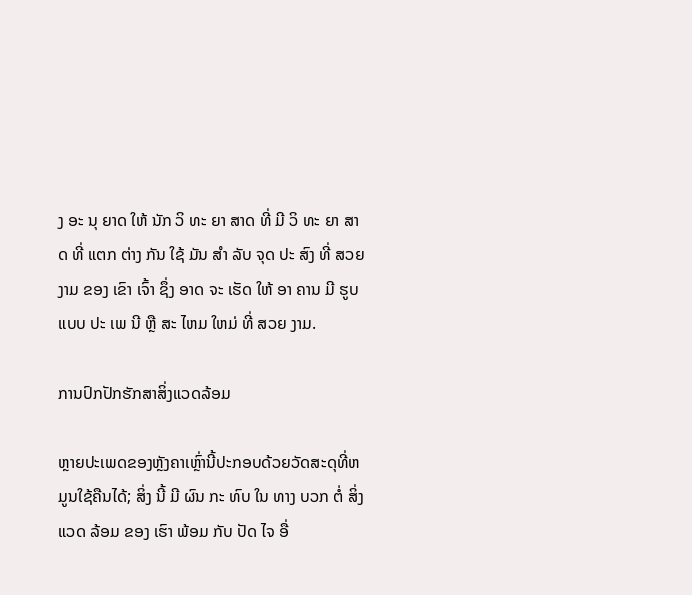ງ ອະ ນຸ ຍາດ ໃຫ້ ນັກ ວິ ທະ ຍາ ສາດ ທີ່ ມີ ວິ ທະ ຍາ ສາດ ທີ່ ແຕກ ຕ່າງ ກັນ ໃຊ້ ມັນ ສໍາ ລັບ ຈຸດ ປະ ສົງ ທີ່ ສວຍ ງາມ ຂອງ ເຂົາ ເຈົ້າ ຊຶ່ງ ອາດ ຈະ ເຮັດ ໃຫ້ ອາ ຄານ ມີ ຮູບ ແບບ ປະ ເພ ນີ ຫຼື ສະ ໄຫມ ໃຫມ່ ທີ່ ສວຍ ງາມ.

ການປົກປັກຮັກສາສິ່ງແວດລ້ອມ

ຫຼາຍປະເພດຂອງຫຼັງຄາເຫຼົ່ານີ້ປະກອບດ້ວຍວັດສະດຸທີ່ຫມູນໃຊ້ຄືນໄດ້; ສິ່ງ ນີ້ ມີ ຜົນ ກະ ທົບ ໃນ ທາງ ບວກ ຕໍ່ ສິ່ງ ແວດ ລ້ອມ ຂອງ ເຮົາ ພ້ອມ ກັບ ປັດ ໄຈ ອື່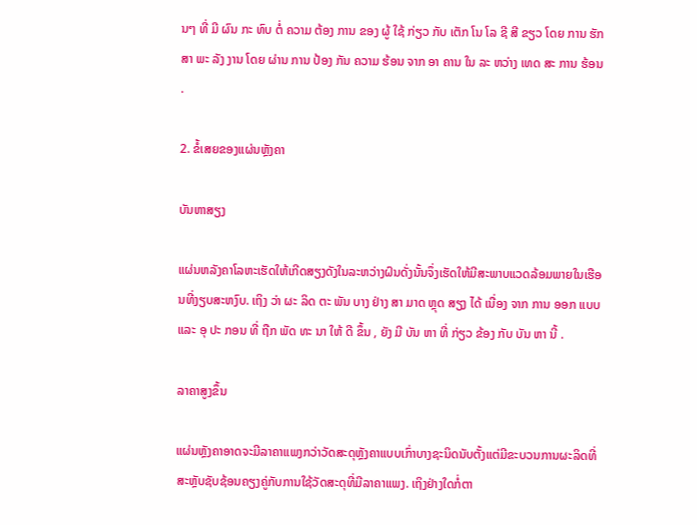ນໆ ທີ່ ມີ ຜົນ ກະ ທົບ ຕໍ່ ຄວາມ ຕ້ອງ ການ ຂອງ ຜູ້ ໃຊ້ ກ່ຽວ ກັບ ເຕັກ ໂນ ໂລ ຊີ ສີ ຂຽວ ໂດຍ ການ ຮັກ ສາ ພະ ລັງ ງານ ໂດຍ ຜ່ານ ການ ປ້ອງ ກັນ ຄວາມ ຮ້ອນ ຈາກ ອາ ຄານ ໃນ ລະ ຫວ່າງ ເທດ ສະ ການ ຮ້ອນ .

2. ຂໍ້ເສຍຂອງແຜ່ນຫຼັງຄາ

ບັນຫາສຽງ

ແຜ່ນຫລັງຄາໂລຫະເຮັດໃຫ້ເກີດສຽງດັງໃນລະຫວ່າງຝົນດັ່ງນັ້ນຈຶ່ງເຮັດໃຫ້ມີສະພາບແວດລ້ອມພາຍໃນເຮືອນທີ່ງຽບສະຫງົບ. ເຖິງ ວ່າ ຜະ ລິດ ຕະ ພັນ ບາງ ຢ່າງ ສາ ມາດ ຫຼຸດ ສຽງ ໄດ້ ເນື່ອງ ຈາກ ການ ອອກ ແບບ ແລະ ອຸ ປະ ກອນ ທີ່ ຖືກ ພັດ ທະ ນາ ໃຫ້ ດີ ຂຶ້ນ , ຍັງ ມີ ບັນ ຫາ ທີ່ ກ່ຽວ ຂ້ອງ ກັບ ບັນ ຫາ ນີ້ .

ລາຄາສູງຂຶ້ນ

ແຜ່ນຫຼັງຄາອາດຈະມີລາຄາແພງກວ່າວັດສະດຸຫຼັງຄາແບບເກົ່າບາງຊະນິດນັບຕັ້ງແຕ່ມີຂະບວນການຜະລິດທີ່ສະຫຼັບຊັບຊ້ອນຄຽງຄູ່ກັບການໃຊ້ວັດສະດຸທີ່ມີລາຄາແພງ. ເຖິງຢ່າງໃດກໍ່ຕາ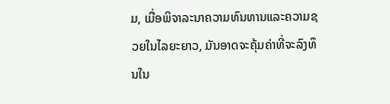ມ, ເມື່ອພິຈາລະນາຄວາມທົນທານແລະຄວາມຊວຍໃນໄລຍະຍາວ, ມັນອາດຈະຄຸ້ມຄ່າທີ່ຈະລົງທຶນໃນ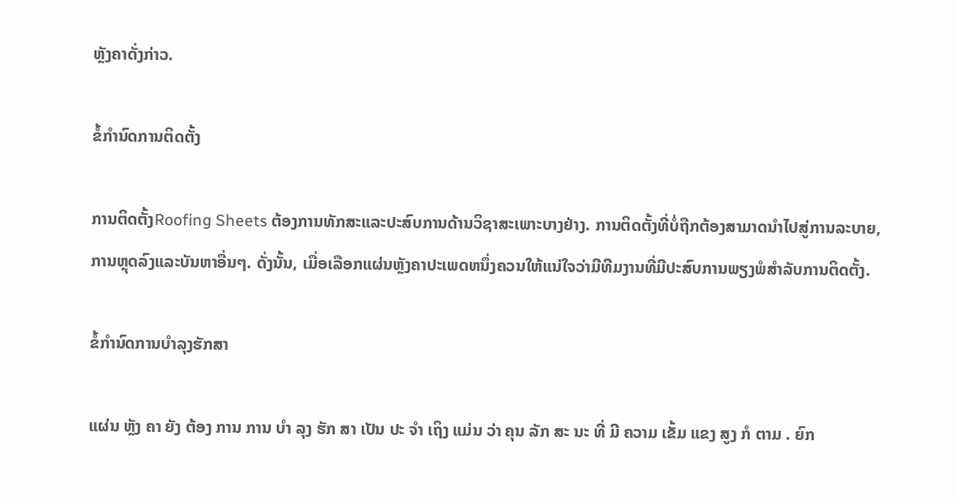ຫຼັງຄາດັ່ງກ່າວ.

ຂໍ້ກໍານົດການຕິດຕັ້ງ

ການຕິດຕັ້ງRoofing Sheets ຕ້ອງການທັກສະແລະປະສົບການດ້ານວິຊາສະເພາະບາງຢ່າງ. ການຕິດຕັ້ງທີ່ບໍ່ຖືກຕ້ອງສາມາດນໍາໄປສູ່ການລະບາຍ, ການຫຼຸດລົງແລະບັນຫາອື່ນໆ. ດັ່ງນັ້ນ, ເມື່ອເລືອກແຜ່ນຫຼັງຄາປະເພດຫນຶ່ງຄວນໃຫ້ແນ່ໃຈວ່າມີທີມງານທີ່ມີປະສົບການພຽງພໍສໍາລັບການຕິດຕັ້ງ.

ຂໍ້ກໍານົດການບໍາລຸງຮັກສາ

ແຜ່ນ ຫຼັງ ຄາ ຍັງ ຕ້ອງ ການ ການ ບໍາ ລຸງ ຮັກ ສາ ເປັນ ປະ ຈໍາ ເຖິງ ແມ່ນ ວ່າ ຄຸນ ລັກ ສະ ນະ ທີ່ ມີ ຄວາມ ເຂັ້ມ ແຂງ ສູງ ກໍ ຕາມ . ຍົກ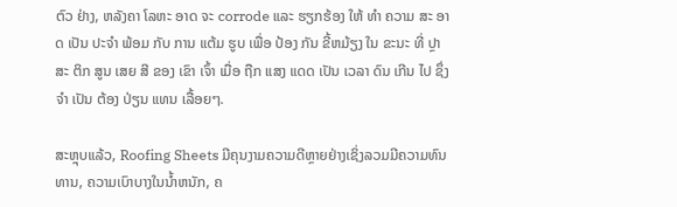ຕົວ ຢ່າງ, ຫລັງຄາ ໂລຫະ ອາດ ຈະ corrode ແລະ ຮຽກຮ້ອງ ໃຫ້ ທໍາ ຄວາມ ສະ ອາດ ເປັນ ປະຈໍາ ພ້ອມ ກັບ ການ ແຕ້ມ ຮູບ ເພື່ອ ປ້ອງ ກັນ ຂີ້ຫມ້ຽງ ໃນ ຂະນະ ທີ່ ປຼາ ສະ ຕິກ ສູນ ເສຍ ສີ ຂອງ ເຂົາ ເຈົ້າ ເມື່ອ ຖືກ ແສງ ແດດ ເປັນ ເວລາ ດົນ ເກີນ ໄປ ຊຶ່ງ ຈໍາ ເປັນ ຕ້ອງ ປ່ຽນ ແທນ ເລື້ອຍໆ.

ສະຫຼຸບແລ້ວ, Roofing Sheets ມີຄຸນງາມຄວາມດີຫຼາຍຢ່າງເຊິ່ງລວມມີຄວາມທົນທານ, ຄວາມເບົາບາງໃນນ້ຳຫນັກ, ຄ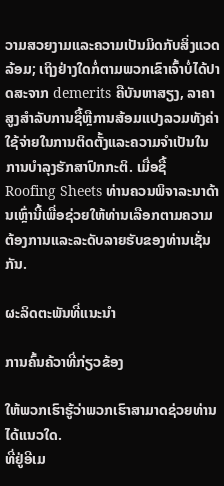ວາມສວຍງາມແລະຄວາມເປັນມິດກັບສິ່ງແວດລ້ອມ; ເຖິງຢ່າງໃດກໍ່ຕາມພວກເຂົາເຈົ້າບໍ່ໄດ້ປາດສະຈາກ demerits ຄືບັນຫາສຽງ, ລາຄາສູງສໍາລັບການຊື້ຫຼືການສ້ອມແປງລວມທັງຄ່າໃຊ້ຈ່າຍໃນການຕິດຕັ້ງແລະຄວາມຈໍາເປັນໃນການບໍາລຸງຮັກສາປົກກະຕິ. ເມື່ອຊື້ Roofing Sheets ທ່ານຄວນພິຈາລະນາດ້ານເຫຼົ່ານີ້ເພື່ອຊ່ວຍໃຫ້ທ່ານເລືອກຕາມຄວາມຕ້ອງການແລະລະດັບລາຍຮັບຂອງທ່ານເຊັ່ນກັນ.

ຜະລິດຕະພັນທີ່ແນະນໍາ

ການຄົ້ນຄ້ວາທີ່ກ່ຽວຂ້ອງ

ໃຫ້ພວກເຮົາຮູ້ວ່າພວກເຮົາສາມາດຊ່ວຍທ່ານໄດ້ແນວໃດ.
ທີ່ຢູ່ອີເມ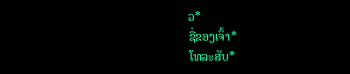ວ*
ຊື່ຂອງເຈົ້າ*
ໂທລະສັບ*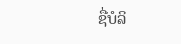ຊື່ບໍລິ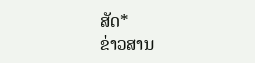ສັດ*
ຂ່າວສານ